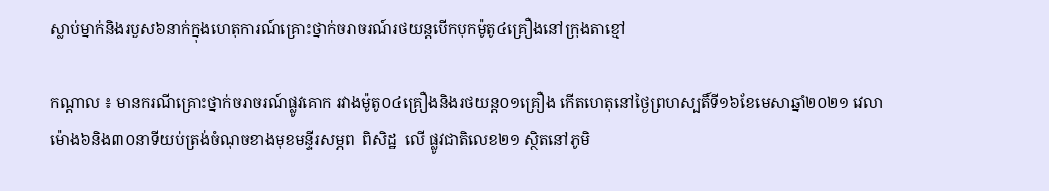ស្លាប់ម្នាក់និងរបួស៦នាក់ក្នុងហេតុការណ៍គ្រោះថ្នាក់ចរាចរណ៍រថយន្តបើកបុកម៉ូតូ៤គ្រឿងនៅក្រុងតាខ្មៅ

កណ្តាល ៖ មានករណីគ្រោះថ្នាក់ចរាចរណ៍ផ្លូវគោក រវាងម៉ូតូ០៤គ្រឿងនិងរថយន្ត០១គ្រឿង កើតហេតុនៅថ្ងៃព្រហស្បតិ៍ទី១៦ខែមេសាឆ្នាំ២០២១ វេលាម៉ោង៦និង៣០នាទីយប់ត្រង់ចំណុចខាងមុខមន្ទីរសម្ភព  ពិសិដ្ឋ  លើ ផ្លូវជាតិលេខ២១ ស្ថិតនៅភូមិ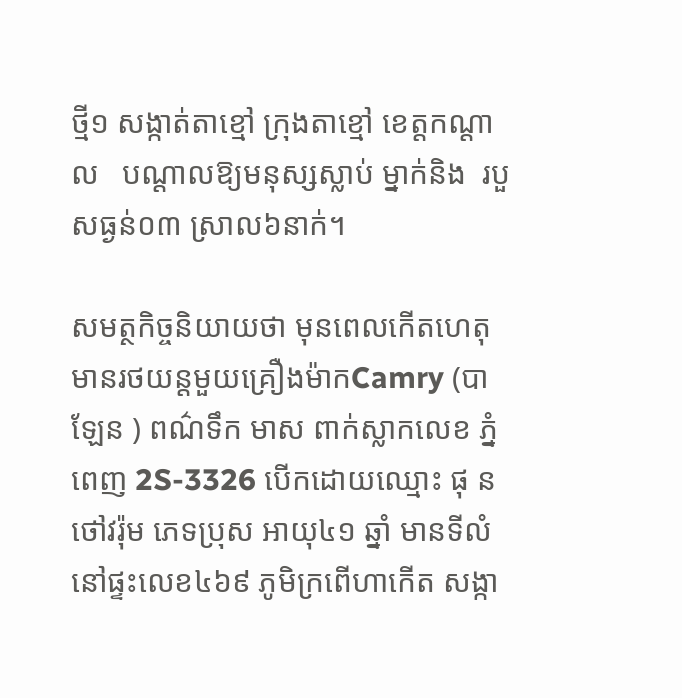ថ្មី១ សង្កាត់តាខ្មៅ ក្រុងតាខ្មៅ ខេត្តកណ្ដាល   បណ្ដាលឱ្យមនុស្សស្លាប់ ម្នាក់និង  របួសធ្ងន់០៣ ស្រាល៦នាក់។

សមត្ថកិច្ចនិយាយថា មុនពេលកើតហេតុមានរថយន្តមួយគ្រឿងម៉ាកCamry (បាឡែន ) ពណ៌ទឹក មាស ពាក់ស្លាកលេខ ភ្នំពេញ 2S-3326 បើកដោយឈ្មោះ ផុ ន  ថៅវរ៉ុម ភេទប្រុស អាយុ៤១ ឆ្នាំ មានទីលំនៅផ្ទះលេខ៤៦៩ ភូមិក្រពេីហាកេីត សង្កា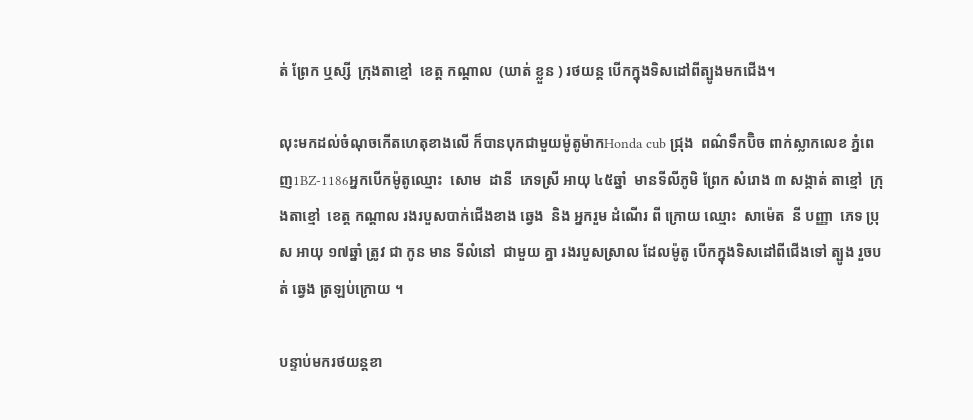ត់ ព្រែក ឬស្សី  ក្រុងតាខ្មៅ  ខេត្ត កណ្ដាល  (ឃាត់ ខ្លួន ) រថយន្ត បើកក្នុងទិសដៅពីត្បូងមកជេីង។

លុះមកដល់ចំណុចកេីតហេតុខាងលេី ក៏បានបុកជាមួយម៉ូតូម៉ាកHonda cub ជ្រុង  ពណ៌ទឹកប៊ិច ពាក់ស្លាកលេខ ភ្នំពេញ1BZ-1186អ្នកបើកម៉ូតូឈ្មោះ  សោម  ដានី  ភេទស្រី អាយុ ៤៥ឆ្នាំ  មានទីលីភូមិ ព្រែក សំរោង ៣ សង្កាត់ តាខ្មៅ  ក្រុងតាខ្មៅ  ខេត្ត កណ្ដាល រងរបួសបាក់ជេីងខាង ឆ្វេង  និង អ្នករួម ដំណើរ ពី ក្រោយ ឈ្មោះ  សាម៉េត  នី បញ្ញា  ភេទ ប្រុស អាយុ ១៧ឆ្នាំ ត្រូវ ជា កូន មាន ទីលំនៅ  ជាមួយ គ្នា រងរបួសស្រាល ដែលម៉ូតូ បើកក្នុងទិសដៅពីជេីងទៅ ត្បូង រួចបត់ ឆ្វេង ត្រឡប់ក្រោយ ។

បន្ទាប់មករថយន្តខា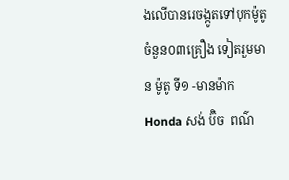ងលេីបានរេចង្កូតទៅបុកម៉ូតូចំនួន០៣គ្រឿង ទៀតរួមមាន ម៉ូតូ ទី១ -មានម៉ាក  Honda សង់ ប៊ិច  ពណ៌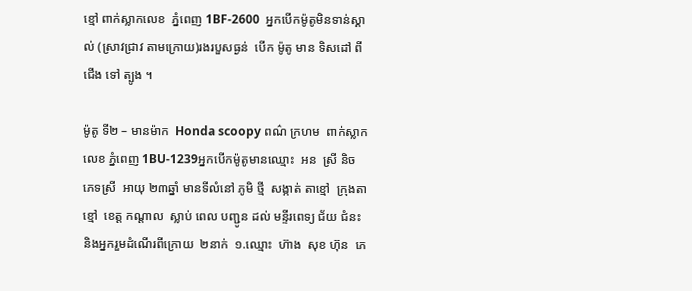ខ្មៅ ពាក់ស្លាកលេខ  ភ្នំពេញ 1BF-2600  អ្នកបើកម៉ូតូមិនទាន់ស្គាល់ (ស្រាវជ្រាវ តាមក្រោយ)រងរបួសធ្ងន់  បើក ម៉ូតូ មាន ទិសដៅ ពី ជើង ទៅ ត្បូង ។

ម៉ូតូ ទី២ – មានម៉ាក  Honda scoopy ពណ៌ ក្រហម  ពាក់ស្លាកលេខ ភ្នំពេញ 1BU-1239អ្នកបេីកម៉ូតូមានឈ្មោះ  អន  ស្រី និច  ភេទស្រី  អាយុ ២៣ឆ្នាំ មានទីលំនៅ ភូមិ ថ្មី  សង្កាត់ តាខ្មៅ  ក្រុងតាខ្មៅ  ខេត្ត កណ្ដាល  ស្លាប់ ពេល បញ្ជូន ដល់ មន្ទីរពេទ្យ ជ័យ ជំនះ និងអ្នករួមដំណេីរពីក្រោយ  ២នាក់  ១.ឈ្មោះ  ហ៊ាង  សុខ ហ៊ុន  ភេ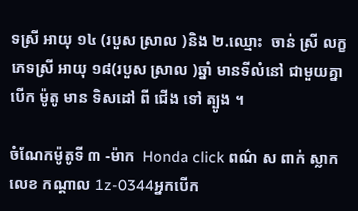ទស្រី អាយុ ១៤ (របួស ស្រាល )និង ២.ឈ្មោះ  ចាន់ ស្រី លក្ខ  ភេទស្រី អាយុ ១៨(របួស ស្រាល )ឆ្នាំ មានទីលំនៅ ជាមួយគ្នា បេីក ម៉ូតូ មាន ទិសដៅ ពី ជេីង ទៅ ត្បូង ។

ចំណែកម៉ូតូទី ៣ -ម៉ាក  Honda click ពណ៌ ស ពាក់ ស្លាក លេខ កណ្ដាល 1z-0344អ្នកបេីក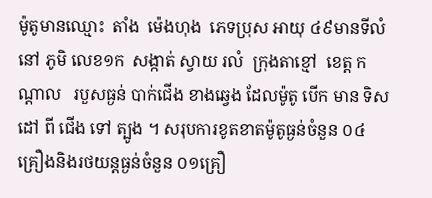ម៉ូតូមានឈ្មោះ  តាំង  ម៉េងហុង  ភេទប្រុស អាយុ ៤៩មានទីលំនៅ ភូមិ លេខ១ក  សង្កាត់ ស្វាយ រលំ  ក្រុងតាខ្មៅ  ខេត្ត កណ្ដាល   របួសធ្ងន់ បាក់ជេីង ខាងឆ្វេង ដែលម៉ូតូ បេីក មាន ទិសដៅ ពី ជើង ទៅ ត្បូង ។ សរុបការខូតខាតម៉ូតូធ្ងន់ចំនួន ០៤គ្រឿងនិងរថយន្តធ្ងន់ចំនួន ០១គ្រឿ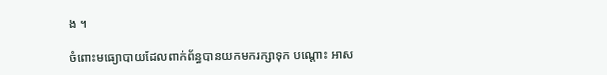ង ។

ចំពោះមធ្យោបាយដែលពាក់ព័ន្ធបានយកមករក្សាទុក បណ្ដោះ អាស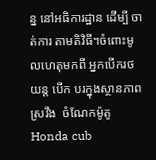ន្ន នៅអធិការដ្ឋាន ដើម្បី ចាត់ការ តាមតិវិធី។ចំពោះមូលហេតុមកពី អ្នកបើករថយន្ត បេីក បរក្នុងស្ថានភាពស្រវឹង  ចំណែកម៉ូតូ Honda cub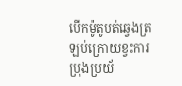បេីកម៉ូតូបត់ឆ្វេងត្រឡប់ក្រោយខ្វះការប្រុងប្រយ័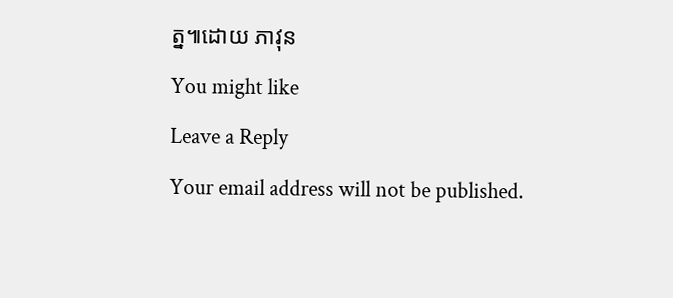ត្ន៕ដោយ ភាវុន

You might like

Leave a Reply

Your email address will not be published.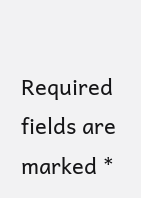Required fields are marked *